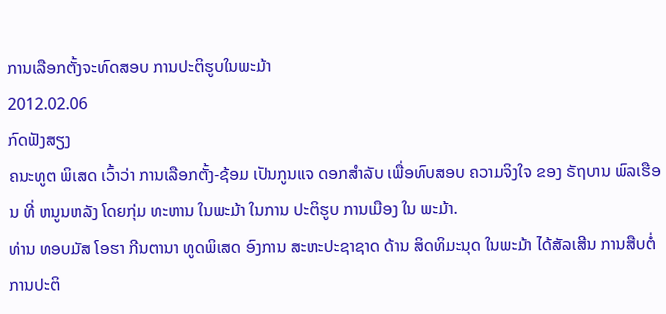ການເລືອກຕັ້ງຈະທົດສອບ ການປະຕິຮູບໃນພະມ້າ
2012.02.06
ກົດຟັງສຽງ
ຄນະທູຕ ພິເສດ ເວົ້າວ່າ ການເລືອກຕັ້ງ-ຊ້ອມ ເປັນກູນແຈ ດອກສຳລັບ ເພື່ອທົບສອບ ຄວາມຈິງໃຈ ຂອງ ຣັຖບານ ພົລເຮືອນ ທີ່ ຫນູນຫລັງ ໂດຍກຸ່ມ ທະຫານ ໃນພະມ້າ ໃນການ ປະຕິຮູບ ການເມືອງ ໃນ ພະມ້າ.
ທ່ານ ທອບມັສ ໂອຮາ ກີນຕານາ ທູດພິເສດ ອົງການ ສະຫະປະຊາຊາດ ດ້ານ ສິດທິມະນຸດ ໃນພະມ້າ ໄດ້ສັລເສີນ ການສືບຕໍ່ ການປະຕິ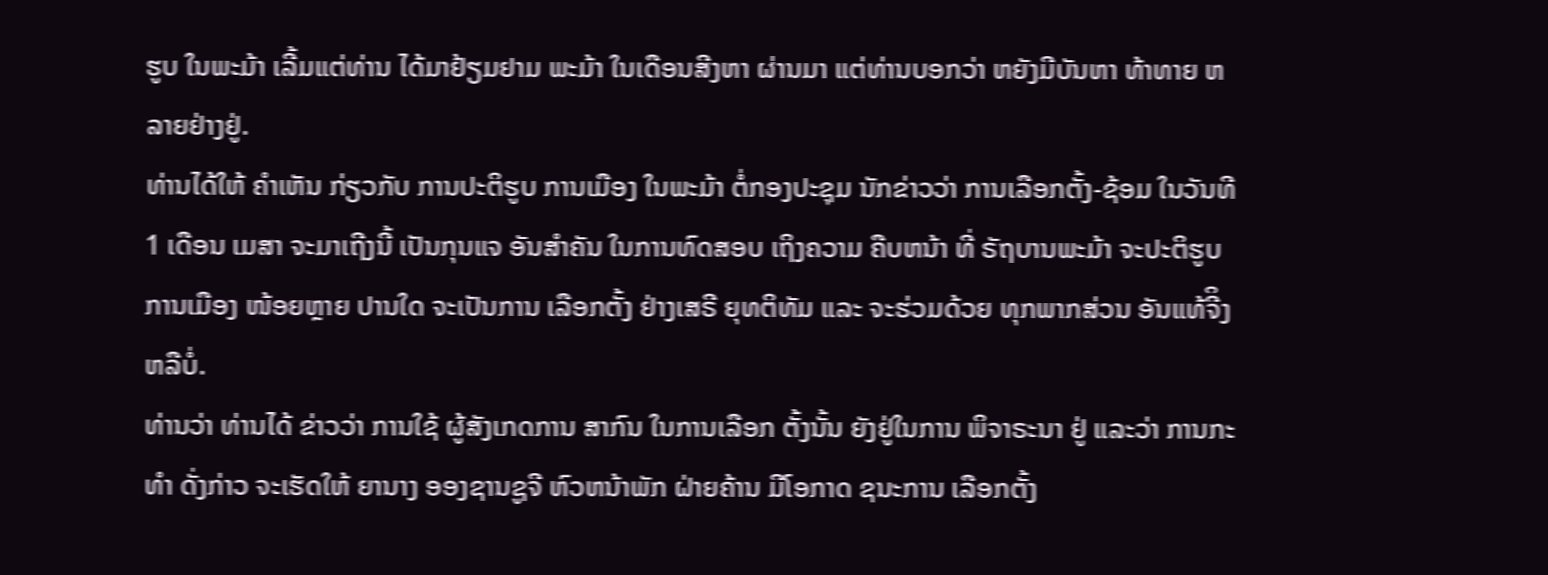ຮູບ ໃນພະມ້າ ເລີ້ມແຕ່ທ່ານ ໄດ້ມາຢ້ຽມຢາມ ພະມ້າ ໃນເດືອນສີງຫາ ຜ່ານມາ ແຕ່ທ່ານບອກວ່າ ຫຍັງມີບັນຫາ ທ້າທາຍ ຫລາຍຢ່າງຢູ່.
ທ່ານໄດ້ໃຫ້ ຄຳເຫັນ ກ່ຽວກັບ ການປະຕິຮູບ ການເມືອງ ໃນພະມ້າ ຕໍ່ກອງປະຊຸມ ນັກຂ່າວວ່າ ການເລືອກຕັ້ງ-ຊ້ອມ ໃນວັນທີ 1 ເດືອນ ເມສາ ຈະມາເຖີງນີ້ ເປັນກຸນແຈ ອັນສຳຄັນ ໃນການທົດສອບ ເຖິງຄວາມ ຄືບຫນ້າ ທີ່ ຣັຖບານພະມ້າ ຈະປະຕິຮູບ ການເມືອງ ໜ້ອຍຫຼາຍ ປານໃດ ຈະເປັນການ ເລືອກຕັ້ງ ຢ່າງເສຣີ ຍຸທຕິທັມ ແລະ ຈະຮ່ວມດ້ວຍ ທຸກພາກສ່ວນ ອັນແທ້ຈີິງ ຫລືບໍ່.
ທ່ານວ່າ ທ່ານໄດ້ ຂ່າວວ່າ ການໃຊ້ ຜູ້ສັງເກດການ ສາກົນ ໃນການເລືອກ ຕັ້ງນັ້ນ ຍັງຢູ່ໃນການ ພິຈາຣະນາ ຢູ່ ແລະວ່າ ການກະທຳ ດັ່ງກ່າວ ຈະເຮັດໃຫ້ ຍານາງ ອອງຊານຊູຈີ ຫົວຫນ້າພັກ ຝ່າຍຄ້ານ ມີໂອກາດ ຊນະການ ເລືອກຕັ້ງ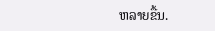ຫລາຍຂື້ນ.